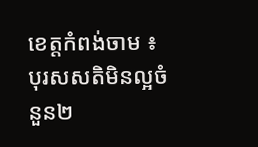ខេត្តកំពង់ចាម ៖ បុរសសតិមិនល្អចំនួន២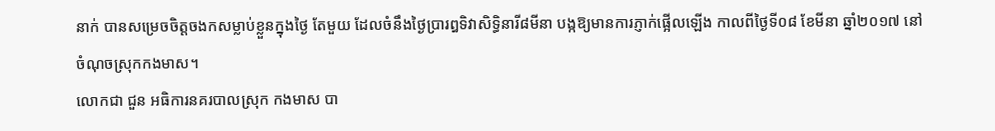នាក់ បានសម្រេចចិត្តចងកសម្លាប់ខ្លួនក្នុងថ្ងៃ តែមួយ ដែលចំនឹងថ្ងៃប្រារឰទិវាសិទ្ធិនារី៨មីនា បង្កឱ្យមានការភ្ញាក់ផ្អើលឡើង កាលពីថ្ងៃទី០៨ ខែមីនា ឆ្នាំ២០១៧ នៅចំណុចស្រុកកងមាស។
លោកជា ជួន អធិការនគរបាលស្រុក កងមាស បា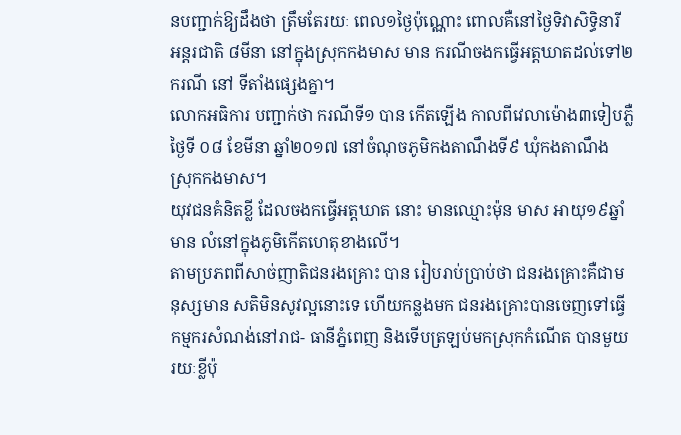នបញ្ជាក់ឱ្យដឹងថា ត្រឹមតែរយៈ ពេល១ថ្ងៃប៉ុណ្ណោះ ពោលគឺនៅថ្ងៃទិវាសិទ្ធិនារី អន្តរជាតិ ៨មីនា នៅក្នុងស្រុកកងមាស មាន ករណីចងកធ្វើអត្តឃាតដល់ទៅ២ករណី នៅ ទីតាំងផ្សេងគ្នា។
លោកអធិការ បញ្ជាក់ថា ករណីទី១ បាន កើតឡើង កាលពីវេលាម៉ោង៣ទៀបភ្លឺ ថ្ងៃទី ០៨ ខែមីនា ឆ្នាំ២០១៧ នៅចំណុចភូមិកងតាណឹងទី៩ ឃុំកងតាណឹង ស្រុកកងមាស។
យុវជនគំនិតខ្លី ដែលចងកធ្វើអត្តឃាត នោះ មានឈ្មោះម៉ុន មាស អាយុ១៩ឆ្នាំ មាន លំនៅក្នុងភូមិកើតហេតុខាងលើ។
តាមប្រភពពីសាច់ញាតិជនរងគ្រោះ បាន រៀបរាប់ប្រាប់ថា ជនរងគ្រោះគឺជាមនុស្សមាន សតិមិនសូវល្អនោះទេ ហើយកន្លងមក ជនរងគ្រោះបានចេញទៅធ្វើកម្មករសំណង់នៅរាជ- ធានីភ្នំពេញ និងទើបត្រឡប់មកស្រុកកំណើត បានមួយរយៈខ្លីប៉ុ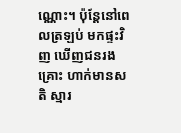ណ្ណោះ។ ប៉ុន្តែនៅពេលត្រឡប់ មកផ្ទះវិញ ឃើញជនរងគ្រោះ ហាក់មានសតិ ស្មារ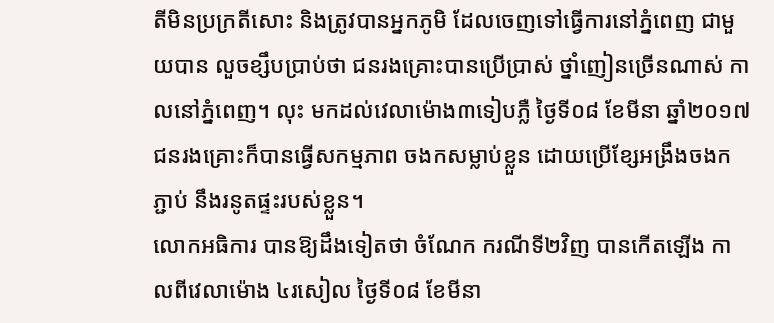តីមិនប្រក្រតីសោះ និងត្រូវបានអ្នកភូមិ ដែលចេញទៅធ្វើការនៅភ្នំពេញ ជាមួយបាន លួចខ្សឹបប្រាប់ថា ជនរងគ្រោះបានប្រើប្រាស់ ថ្នាំញៀនច្រើនណាស់ កាលនៅភ្នំពេញ។ លុះ មកដល់វេលាម៉ោង៣ទៀបភ្លឺ ថ្ងៃទី០៨ ខែមីនា ឆ្នាំ២០១៧ ជនរងគ្រោះក៏បានធ្វើសកម្មភាព ចងកសម្លាប់ខ្លួន ដោយប្រើខ្សែអង្រឹងចងកភ្ជាប់ នឹងរនូតផ្ទះរបស់ខ្លួន។
លោកអធិការ បានឱ្យដឹងទៀតថា ចំណែក ករណីទី២វិញ បានកើតឡើង កាលពីវេលាម៉ោង ៤រសៀល ថ្ងៃទី០៨ ខែមីនា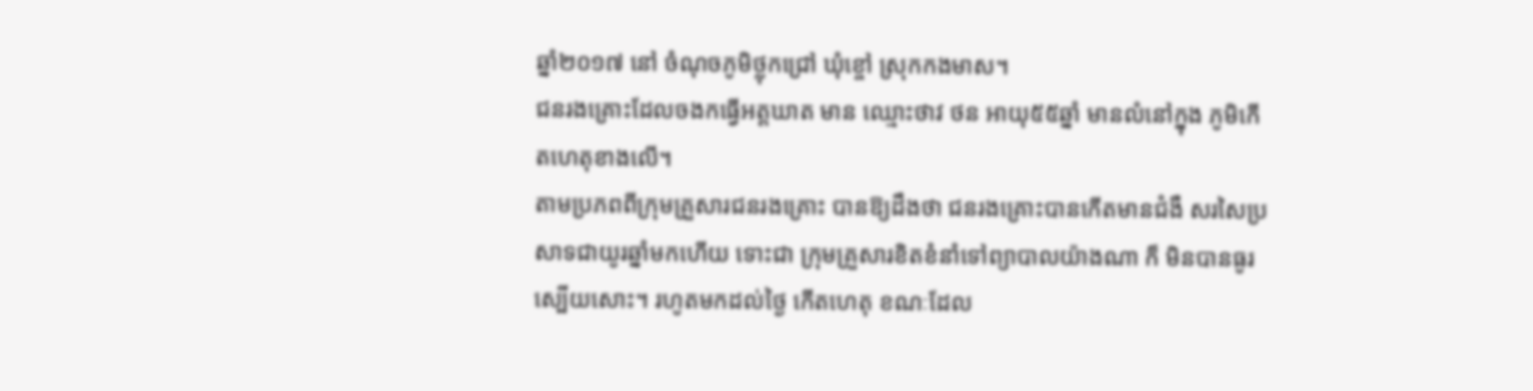ឆ្នាំ២០១៧ នៅ ចំណុចភូមិថ្លុកជ្រៅ ឃុំខ្ចៅ ស្រុកកងមាស។
ជនរងគ្រោះដែលចងកធ្វើអត្តឃាត មាន ឈ្មោះថាវ ថន អាយុ៥៥ឆ្នាំ មានលំនៅក្នុង ភូមិកើតហេតុខាងលើ។
តាមប្រភពពីក្រុមគ្រួសារជនរងគ្រោះ បានឱ្យដឹងថា ជនរងគ្រោះបានកើតមានជំងឺ សរសៃប្រសាទជាយូរឆ្នាំមកហើយ ទោះជា ក្រុមគ្រួសារខិតខំនាំទៅព្យាបាលយ៉ាងណា ក៏ មិនបានធូរស្បើយសោះ។ រហូតមកដល់ថ្ងៃ កើតហេតុ ខណៈដែល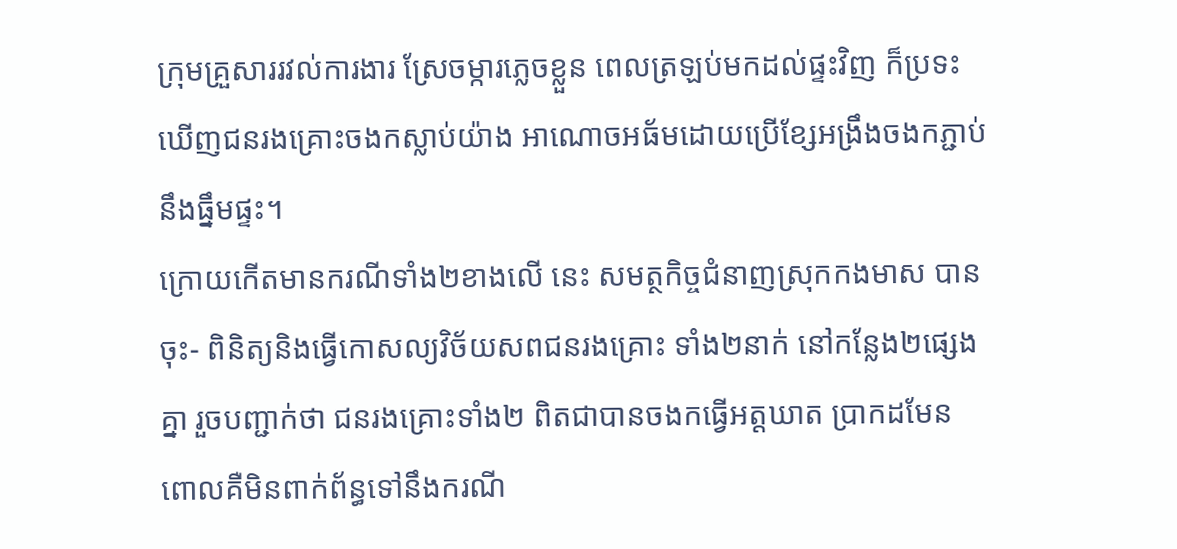ក្រុមគ្រួសាររវល់ការងារ ស្រែចម្ការភ្លេចខ្លួន ពេលត្រឡប់មកដល់ផ្ទះវិញ ក៏ប្រទះឃើញជនរងគ្រោះចងកស្លាប់យ៉ាង អាណោចអធ័មដោយប្រើខ្សែអង្រឹងចងកភ្ជាប់ នឹងធ្នឹមផ្ទះ។
ក្រោយកើតមានករណីទាំង២ខាងលើ នេះ សមត្ថកិច្ចជំនាញស្រុកកងមាស បានចុះ- ពិនិត្យនិងធ្វើកោសល្យវិច័យសពជនរងគ្រោះ ទាំង២នាក់ នៅកន្លែង២ផ្សេងគ្នា រួចបញ្ជាក់ថា ជនរងគ្រោះទាំង២ ពិតជាបានចងកធ្វើអត្តឃាត ប្រាកដមែន ពោលគឺមិនពាក់ព័ន្ធទៅនឹងករណី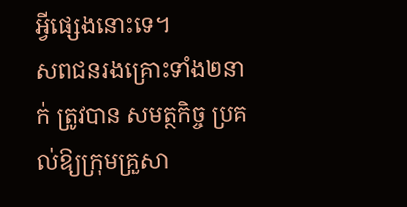អ្វីផ្សេងនោះទេ។
សពជនរងគ្រោះទាំង២នាក់ ត្រូវបាន សមត្ថកិច្ច ប្រគល់ឱ្យក្រុមគ្រួសា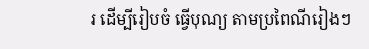រ ដើម្បីរៀបចំ ធ្វើបុណ្យ តាមប្រពៃណីរៀងៗ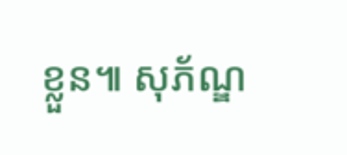ខ្លួន៕ សុភ័ណ្ឌ